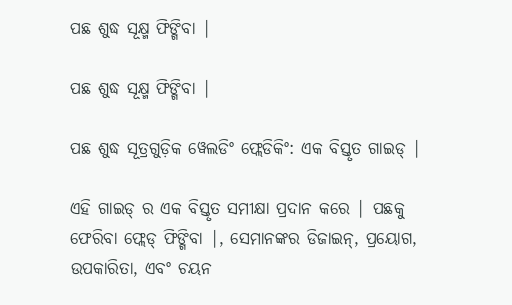ପଛ ଶୁଦ୍ଧ ସୂକ୍ଷ୍ମ ଫିଙ୍ଗିବା |

ପଛ ଶୁଦ୍ଧ ସୂକ୍ଷ୍ମ ଫିଙ୍ଗିବା |

ପଛ ଶୁଦ୍ଧ ସୂତ୍ରଗୁଡ଼ିକ ୱେଲଡିଂ ଫ୍ଲେଡିକିଂ: ଏକ ବିସ୍ତୃତ ଗାଇଡ୍ |

ଏହି ଗାଇଡ୍ ର ଏକ ବିସ୍ତୃତ ସମୀକ୍ଷା ପ୍ରଦାନ କରେ | ପଛକୁ ଫେରିବା ଫ୍ଲେଡ୍ ଫିଙ୍ଗିବା |, ସେମାନଙ୍କର ଡିଜାଇନ୍, ପ୍ରୟୋଗ, ଉପକାରିତା, ଏବଂ ଚୟନ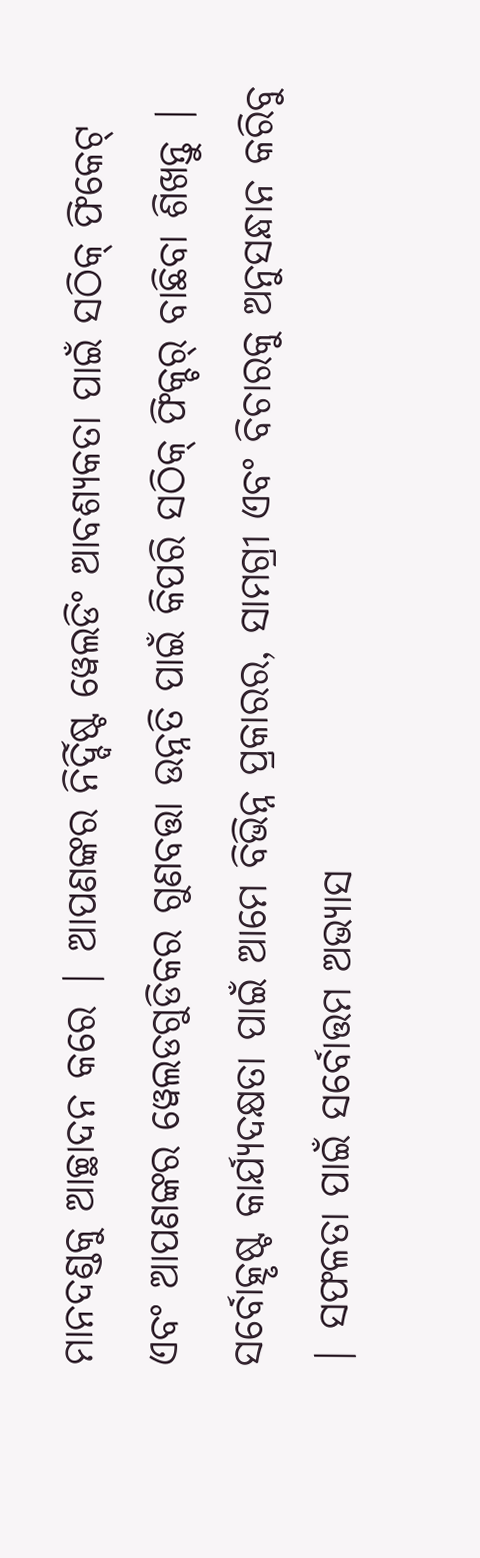ମାନଦଣ୍ଡକୁ ଆଚ୍ଛାଦନ କରେ | ଆପଣଙ୍କର ନିର୍ଦ୍ଦିଷ୍ଟ ୱେଲଡିଂ ଆବଶ୍ୟକତା ପାଇଁ ସଠିକ୍ ଫିକେଟ୍ ଏବଂ ଆପଣଙ୍କର ୱେଲଡଗୁଡିକର ଗୁଣବତ୍ତା ଉନ୍ନତି ପାଇଁ କିପରି ସଠିକ୍ ଫିକ୍ଚର୍ ବାଛିବା ଶିଖନ୍ତୁ | ସର୍ବୋତ୍କୃଷ୍ଟ କାର୍ଯ୍ୟଦକ୍ଷତା ପାଇଁ ଆମେ ବିଭିନ୍ନ ପ୍ରକାରର, ସାମଗ୍ରୀ ଏବଂ ବିଚାରକୁ ଅନୁସନ୍ଧାନ କରିବୁ | ସଫଳତା ପାଇଁ ସର୍ବୋତ୍ତମ ଅଭ୍ୟାସ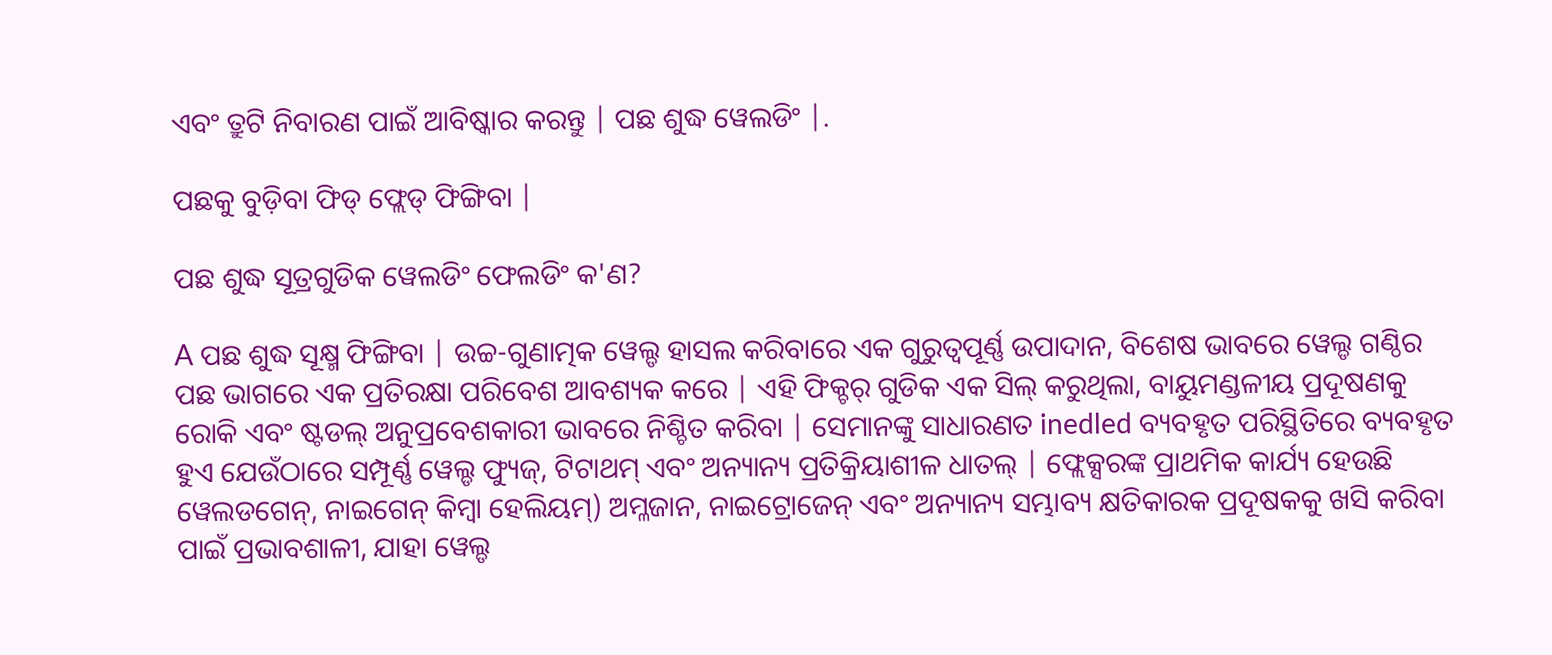ଏବଂ ତ୍ରୁଟି ନିବାରଣ ପାଇଁ ଆବିଷ୍କାର କରନ୍ତୁ | ପଛ ଶୁଦ୍ଧ ୱେଲଡିଂ |.

ପଛକୁ ବୁଡ଼ିବା ଫିଡ୍ ଫ୍ଲେଡ୍ ଫିଙ୍ଗିବା |

ପଛ ଶୁଦ୍ଧ ସୂତ୍ରଗୁଡିକ ୱେଲଡିଂ ଫେଲଡିଂ କ'ଣ?

A ପଛ ଶୁଦ୍ଧ ସୂକ୍ଷ୍ମ ଫିଙ୍ଗିବା | ଉଚ୍ଚ-ଗୁଣାତ୍ମକ ୱେଲ୍ଡ ହାସଲ କରିବାରେ ଏକ ଗୁରୁତ୍ୱପୂର୍ଣ୍ଣ ଉପାଦାନ, ବିଶେଷ ଭାବରେ ୱେଲ୍ଡ ଗଣ୍ଠିର ପଛ ଭାଗରେ ଏକ ପ୍ରତିରକ୍ଷା ପରିବେଶ ଆବଶ୍ୟକ କରେ | ଏହି ଫିକ୍ଚର୍ ଗୁଡିକ ଏକ ସିଲ୍ କରୁଥିଲା, ବାୟୁମଣ୍ଡଳୀୟ ପ୍ରଦୂଷଣକୁ ରୋକି ଏବଂ ଷ୍ଟଡଲ୍ ଅନୁପ୍ରବେଶକାରୀ ଭାବରେ ନିଶ୍ଚିତ କରିବା | ସେମାନଙ୍କୁ ସାଧାରଣତ inedled ବ୍ୟବହୃତ ପରିସ୍ଥିତିରେ ବ୍ୟବହୃତ ହୁଏ ଯେଉଁଠାରେ ସମ୍ପୂର୍ଣ୍ଣ ୱେଲ୍ଡ ଫ୍ୟୁଜ୍, ଟିଟାଥମ୍ ଏବଂ ଅନ୍ୟାନ୍ୟ ପ୍ରତିକ୍ରିୟାଶୀଳ ଧାତଲ୍ | ଫ୍ଲେକ୍ସରଙ୍କ ପ୍ରାଥମିକ କାର୍ଯ୍ୟ ହେଉଛି ୱେଲଡଗେନ୍, ନାଇଗେନ୍ କିମ୍ବା ହେଲିୟମ୍) ଅମ୍ଳଜାନ, ନାଇଟ୍ରୋଜେନ୍ ଏବଂ ଅନ୍ୟାନ୍ୟ ସମ୍ଭାବ୍ୟ କ୍ଷତିକାରକ ପ୍ରଦୂଷକକୁ ଖସି କରିବା ପାଇଁ ପ୍ରଭାବଶାଳୀ, ଯାହା ୱେଲ୍ଡ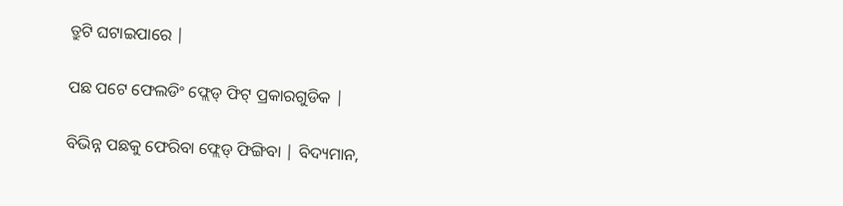ତ୍ରୁଟି ଘଟାଇପାରେ |

ପଛ ପଟେ ଫେଲଡିଂ ଫ୍ଲେଡ୍ ଫିଟ୍ ପ୍ରକାରଗୁଡିକ |

ବିଭିନ୍ନ ପଛକୁ ଫେରିବା ଫ୍ଲେଡ୍ ଫିଙ୍ଗିବା | ବିଦ୍ୟମାନ,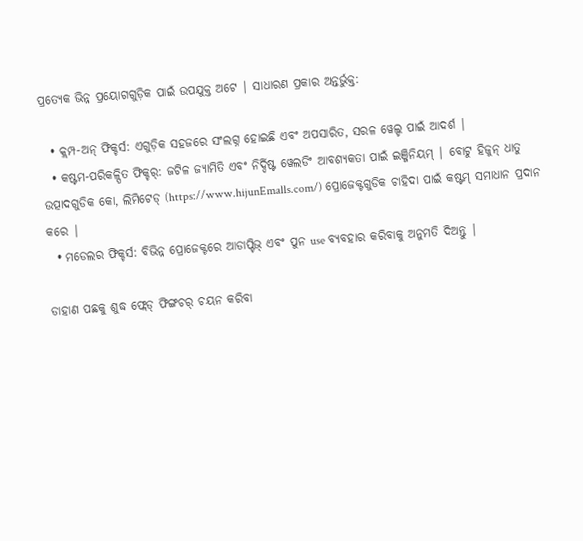ପ୍ରତ୍ୟେକ ଭିନ୍ନ ପ୍ରୟୋଗଗୁଡ଼ିକ ପାଇଁ ଉପଯୁକ୍ତ ଅଟେ | ସାଧାରଣ ପ୍ରକାର ଅନ୍ତର୍ଭୁକ୍ତ:

  • କ୍ଲମ୍ପ-ଅନ୍ ଫିକ୍ଚର୍ସ: ଏଗୁଡ଼ିକ ସହଜରେ ସଂଲଗ୍ନ ହୋଇଛି ଏବଂ ଅପସାରିତ, ସରଳ ୱେଲ୍ଡ ପାଇଁ ଆଦର୍ଶ |
  • କଷ୍ଟମ-ପରିକଳ୍ପିତ ଫିକ୍ଚର୍: ଜଟିଳ ଜ୍ୟାମିତି ଏବଂ ନିର୍ଦ୍ଦିଷ୍ଟ ୱେଲଡିଂ ଆବଶ୍ୟକତା ପାଇଁ ଇଞ୍ଜିନିୟମ୍ | ବୋଟୁ ହିଜୁନ୍ ଧାତୁ ଉତ୍ପାଦଗୁଡିକ କୋ, ଲିମିଟେଡ୍ (https://www.hijunEmalls.com/) ପ୍ରୋଜେକ୍ଟଗୁଡିକ ଚାହିଦା ପାଇଁ କଷ୍ଟମ୍ ସମାଧାନ ପ୍ରଦାନ କରେ |
  • ମଡେଲର ଫିକ୍ଚର୍ସ: ବିଭିନ୍ନ ପ୍ରୋଜେକ୍ଟରେ ଆଡାପ୍ଟିଭ୍ ଏବଂ ପୁନ use ବ୍ୟବହାର କରିବାକୁ ଅନୁମତି ଦିଅନ୍ତୁ |

ଡାହାଣ ପଛକୁ ଶୁଦ୍ଧ ଫ୍ଲେଡ୍ ଫିଙ୍ଗଚର୍ ଚୟନ କରିବା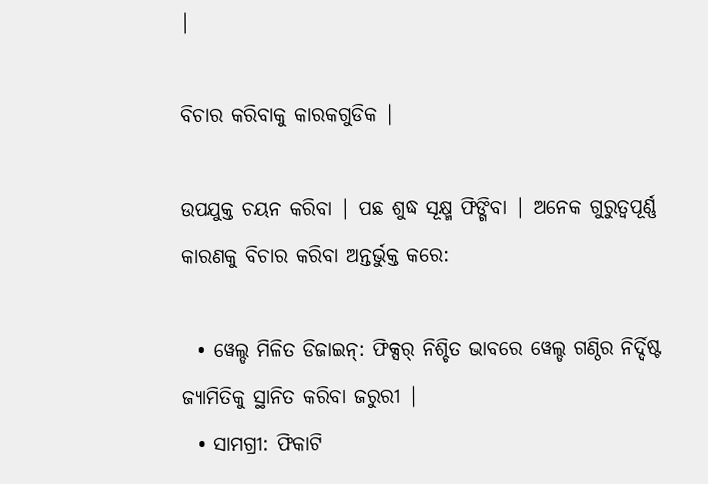|

ବିଚାର କରିବାକୁ କାରକଗୁଡିକ |

ଉପଯୁକ୍ତ ଚୟନ କରିବା | ପଛ ଶୁଦ୍ଧ ସୂକ୍ଷ୍ମ ଫିଙ୍ଗିବା | ଅନେକ ଗୁରୁତ୍ୱପୂର୍ଣ୍ଣ କାରଣକୁ ବିଚାର କରିବା ଅନ୍ତର୍ଭୁକ୍ତ କରେ:

  • ୱେଲ୍ଡ ମିଳିତ ଡିଜାଇନ୍: ଫିକ୍ସର୍ ନିଶ୍ଚିତ ଭାବରେ ୱେଲ୍ଡ ଗଣ୍ଠିର ନିର୍ଦ୍ଦିଷ୍ଟ ଜ୍ୟାମିତିକୁ ସ୍ଥାନିତ କରିବା ଜରୁରୀ |
  • ସାମଗ୍ରୀ: ଫିକାଟି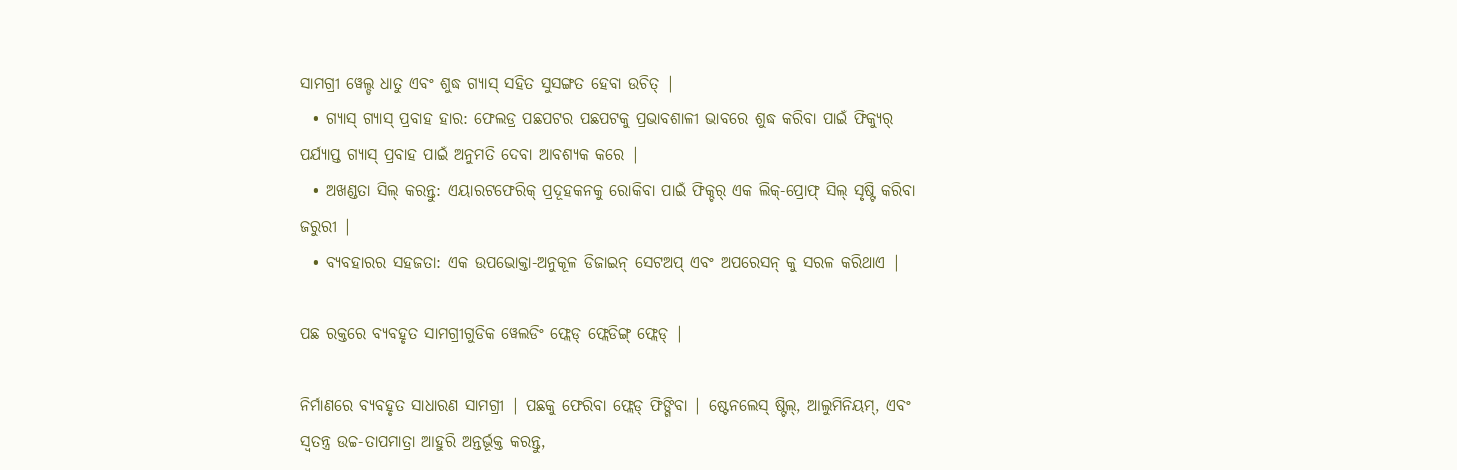ସାମଗ୍ରୀ ୱେଲ୍ଡ ଧାତୁ ଏବଂ ଶୁଦ୍ଧ ଗ୍ୟାସ୍ ସହିତ ସୁସଙ୍ଗତ ହେବା ଉଚିତ୍ |
  • ଗ୍ୟାସ୍ ଗ୍ୟାସ୍ ପ୍ରବାହ ହାର: ଫେଲଡ୍ର ପଛପଟର ପଛପଟକୁ ପ୍ରଭାବଶାଳୀ ଭାବରେ ଶୁଦ୍ଧ କରିବା ପାଇଁ ଫିକ୍ୟୁର୍ ପର୍ଯ୍ୟାପ୍ତ ଗ୍ୟାସ୍ ପ୍ରବାହ ପାଇଁ ଅନୁମତି ଦେବା ଆବଶ୍ୟକ କରେ |
  • ଅଖଣ୍ଡତା ସିଲ୍ କରନ୍ତୁ: ଏୟାରଟଫେରିକ୍ ପ୍ରଦୂହକନକୁ ରୋକିବା ପାଇଁ ଫିକ୍ଚର୍ ଏକ ଲିକ୍-ପ୍ରୋଫ୍ ସିଲ୍ ସୃଷ୍ଟି କରିବା ଜରୁରୀ |
  • ବ୍ୟବହାରର ସହଜତା: ଏକ ଉପଭୋକ୍ତା-ଅନୁକୂଳ ଡିଜାଇନ୍ ସେଟଅପ୍ ଏବଂ ଅପରେସନ୍ କୁ ସରଳ କରିଥାଏ |

ପଛ ରକ୍ତରେ ବ୍ୟବହୃତ ସାମଗ୍ରୀଗୁଡିକ ୱେଲଡିଂ ଫ୍ଲେଡ୍ ଫ୍ଲେଡିଙ୍ଗ୍ ଫ୍ଲେଡ୍ |

ନିର୍ମାଣରେ ବ୍ୟବହୃତ ସାଧାରଣ ସାମଗ୍ରୀ | ପଛକୁ ଫେରିବା ଫ୍ଲେଡ୍ ଫିଙ୍ଗିବା | ଷ୍ଟେନଲେସ୍ ଷ୍ଟିଲ୍, ଆଲୁମିନିୟମ୍, ଏବଂ ସ୍ୱତନ୍ତ୍ର ଉଚ୍ଚ-ତାପମାତ୍ରା ଆହୁରି ଅନ୍ତର୍ଭୂକ୍ତ କରନ୍ତୁ,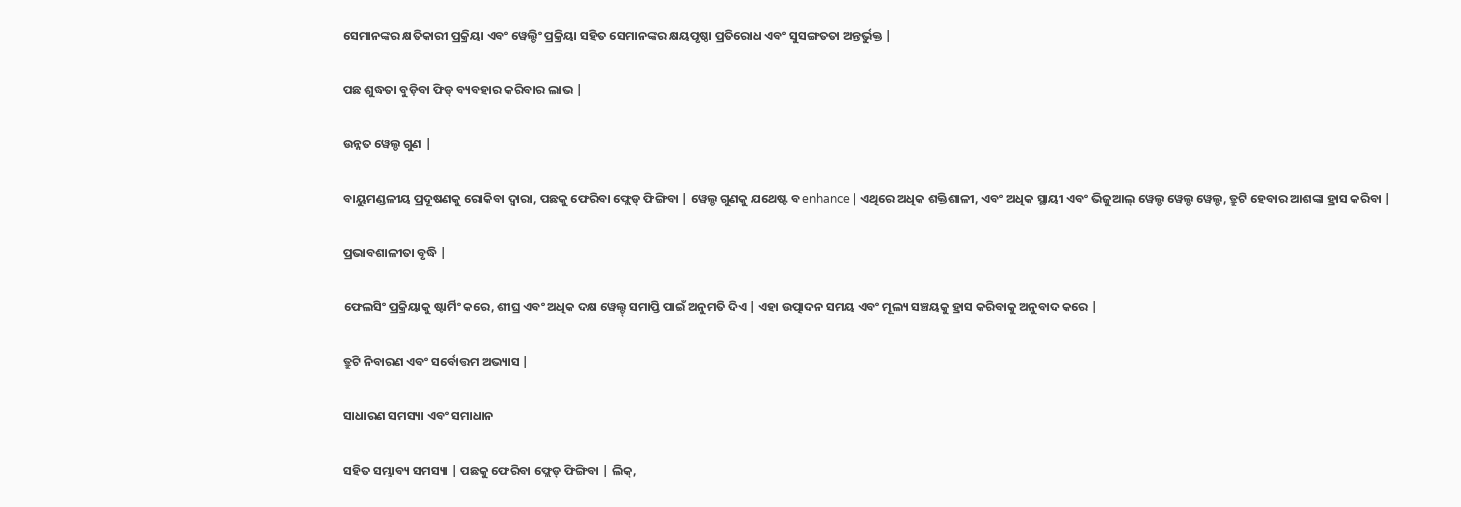ସେମାନଙ୍କର କ୍ଷତିକାରୀ ପ୍ରକ୍ରିୟା ଏବଂ ୱେଲ୍ଡିଂ ପ୍ରକ୍ରିୟା ସହିତ ସେମାନଙ୍କର କ୍ଷୟପୃଷ୍ଠା ପ୍ରତିରୋଧ ଏବଂ ସୁସଙ୍ଗତତା ଅନ୍ତର୍ଭୁକ୍ତ |

ପଛ ଶୁଦ୍ଧତା ବୁଡ଼ିବା ଫିଡ୍ ବ୍ୟବହାର କରିବାର ଲାଭ |

ଉନ୍ନତ ୱେଲ୍ଡ ଗୁଣ |

ବାୟୁମଣ୍ଡଳୀୟ ପ୍ରଦୂଷଣକୁ ରୋକିବା ଦ୍ୱାରା, ପଛକୁ ଫେରିବା ଫ୍ଲେଡ୍ ଫିଙ୍ଗିବା | ୱେଲ୍ଡ ଗୁଣକୁ ଯଥେଷ୍ଟ ବ enhance | ଏଥିରେ ଅଧିକ ଶକ୍ତିଶାଳୀ, ଏବଂ ଅଧିକ ସ୍ଥାୟୀ ଏବଂ ଭିଜୁଆଲ୍ ୱେଲ୍ଡ ୱେଲ୍ଡ ୱେଲ୍ଡ, ତ୍ରୁଟି ହେବାର ଆଶଙ୍କା ହ୍ରାସ କରିବା |

ପ୍ରଭାବଶାଳୀତା ବୃଦ୍ଧି |

ଫେଲସିଂ ପ୍ରକ୍ରିୟାକୁ ଷ୍ଟାର୍ମିଂ କରେ, ଶୀଘ୍ର ଏବଂ ଅଧିକ ଦକ୍ଷ ୱେଲ୍ଡ୍ ସମାପ୍ତି ପାଇଁ ଅନୁମତି ଦିଏ | ଏହା ଉତ୍ପାଦନ ସମୟ ଏବଂ ମୂଲ୍ୟ ସଞ୍ଚୟକୁ ହ୍ରାସ କରିବାକୁ ଅନୁବାଦ କରେ |

ତ୍ରୁଟି ନିବାରଣ ଏବଂ ସର୍ବୋତ୍ତମ ଅଭ୍ୟାସ |

ସାଧାରଣ ସମସ୍ୟା ଏବଂ ସମାଧାନ

ସହିତ ସମ୍ଭାବ୍ୟ ସମସ୍ୟା | ପଛକୁ ଫେରିବା ଫ୍ଲେଡ୍ ଫିଙ୍ଗିବା | ଲିକ୍,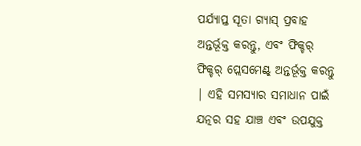ପର୍ଯ୍ୟାପ୍ତ ସୂତା ଗ୍ୟାସ୍ ପ୍ରବାହ ଅନ୍ତର୍ଭୂକ୍ତ କରନ୍ତୁ, ଏବଂ ଫିକ୍ଚର୍ ଫିକ୍ଚର୍ ପ୍ଲେସମେଣ୍ଟ୍ ଅନ୍ତର୍ଭୂକ୍ତ କରନ୍ତୁ | ଏହି ସମସ୍ୟାର ସମାଧାନ ପାଇଁ ଯତ୍ନର ସହ ଯାଞ୍ଚ ଏବଂ ଉପଯୁକ୍ତ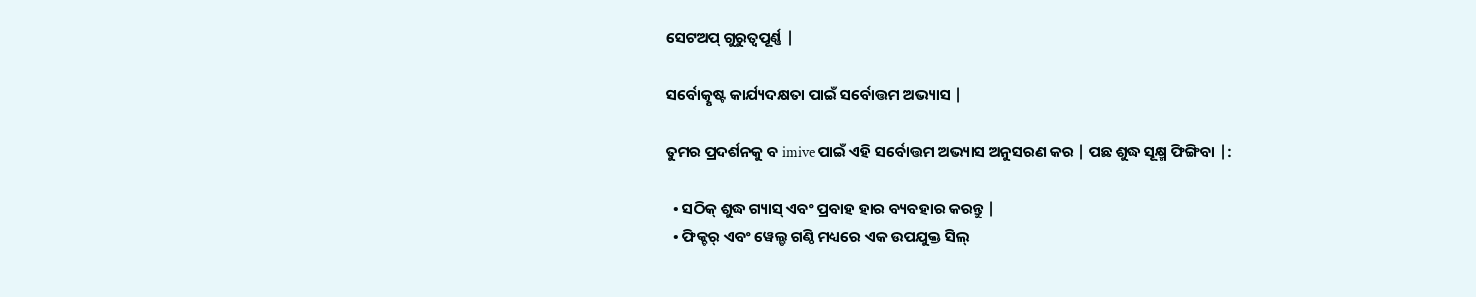ସେଟଅପ୍ ଗୁରୁତ୍ୱପୂର୍ଣ୍ଣ |

ସର୍ବୋତ୍କୃଷ୍ଟ କାର୍ଯ୍ୟଦକ୍ଷତା ପାଇଁ ସର୍ବୋତ୍ତମ ଅଭ୍ୟାସ |

ତୁମର ପ୍ରଦର୍ଶନକୁ ବ imive ପାଇଁ ଏହି ସର୍ବୋତ୍ତମ ଅଭ୍ୟାସ ଅନୁସରଣ କର | ପଛ ଶୁଦ୍ଧ ସୂକ୍ଷ୍ମ ଫିଙ୍ଗିବା |:

  • ସଠିକ୍ ଶୁଦ୍ଧ ଗ୍ୟାସ୍ ଏବଂ ପ୍ରବାହ ହାର ବ୍ୟବହାର କରନ୍ତୁ |
  • ଫିକ୍ଚର୍ ଏବଂ ୱେଲ୍ଡ ଗଣ୍ଠି ମଧ୍ୟରେ ଏକ ଉପଯୁକ୍ତ ସିଲ୍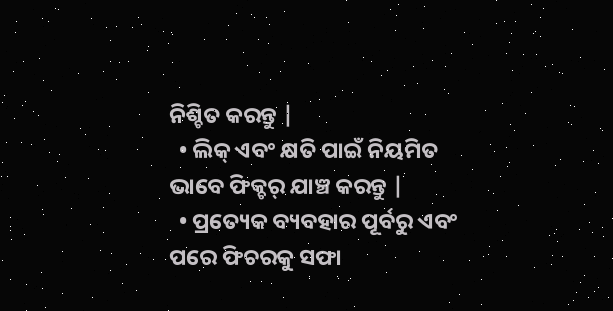ନିଶ୍ଚିତ କରନ୍ତୁ |
  • ଲିକ୍ ଏବଂ କ୍ଷତି ପାଇଁ ନିୟମିତ ଭାବେ ଫିକ୍ଚର୍ ଯାଞ୍ଚ କରନ୍ତୁ |
  • ପ୍ରତ୍ୟେକ ବ୍ୟବହାର ପୂର୍ବରୁ ଏବଂ ପରେ ଫିଚରକୁ ସଫା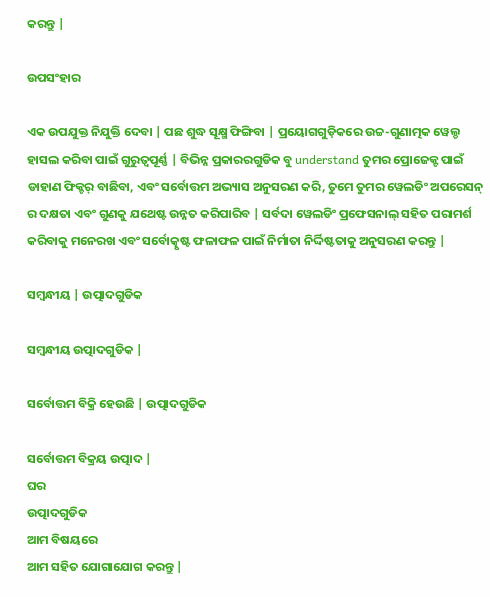କରନ୍ତୁ |

ଉପସଂହାର

ଏକ ଉପଯୁକ୍ତ ନିଯୁକ୍ତି ଦେବା | ପଛ ଶୁଦ୍ଧ ସୂକ୍ଷ୍ମ ଫିଙ୍ଗିବା | ପ୍ରୟୋଗଗୁଡ଼ିକରେ ଉଚ୍ଚ-ଗୁଣାତ୍ମକ ୱେଲ୍ଡ ହାସଲ କରିବା ପାଇଁ ଗୁରୁତ୍ୱପୂର୍ଣ୍ଣ | ବିଭିନ୍ନ ପ୍ରକାରରଗୁଡିକ ବୁ understand ତୁମର ପ୍ରୋଜେକ୍ଟ ପାଇଁ ଡାହାଣ ଫିକ୍ଚର୍ ବାଛିବା, ଏବଂ ସର୍ବୋତ୍ତମ ଅଭ୍ୟାସ ଅନୁସରଣ କରି, ତୁମେ ତୁମର ୱେଲଡିଂ ଅପରେସନ୍ ର ଦକ୍ଷତା ଏବଂ ଗୁଣକୁ ଯଥେଷ୍ଟ ଉନ୍ନତ କରିପାରିବ | ସର୍ବଦା ୱେଲଡିଂ ପ୍ରଫେସନାଲ୍ ସହିତ ପରାମର୍ଶ କରିବାକୁ ମନେରଖ ଏବଂ ସର୍ବୋତ୍କୃଷ୍ଟ ଫଳାଫଳ ପାଇଁ ନିର୍ମାତା ନିର୍ଦ୍ଦିଷ୍ଟତାକୁ ଅନୁସରଣ କରନ୍ତୁ |

ସମ୍ବନ୍ଧୀୟ | ଉତ୍ପାଦଗୁଡିକ

ସମ୍ବନ୍ଧୀୟ ଉତ୍ପାଦଗୁଡିକ |

ସର୍ବୋତ୍ତମ ବିକ୍ରି ହେଉଛି | ଉତ୍ପାଦଗୁଡିକ

ସର୍ବୋତ୍ତମ ବିକ୍ରୟ ଉତ୍ପାଦ |
ଘର
ଉତ୍ପାଦଗୁଡିକ
ଆମ ବିଷୟରେ
ଆମ ସହିତ ଯୋଗାଯୋଗ କରନ୍ତୁ |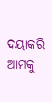ଦୟାକରି ଆମକୁ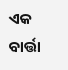ଏକ ବାର୍ତ୍ତା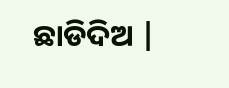ଛାଡିଦିଅ |